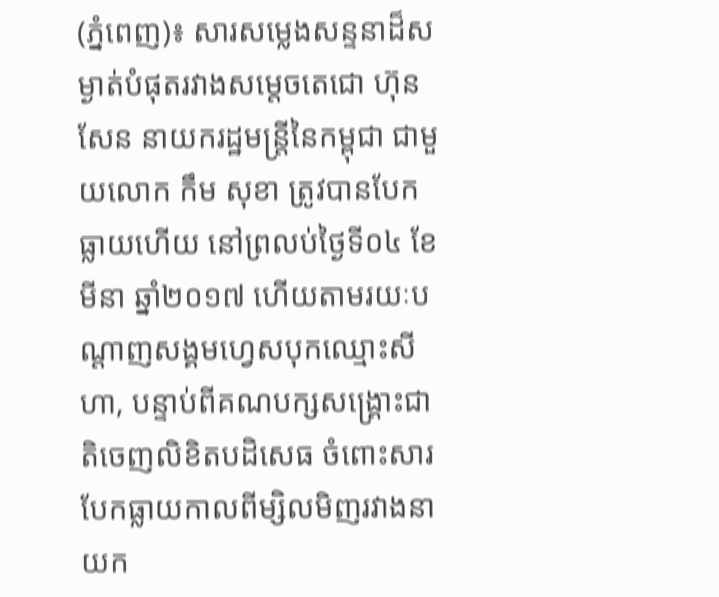(ភ្នំពេញ)៖ សារសម្លេងសន្ទនាដ៏សម្ងាត់បំផុតរវាងសម្តេចតេជោ ហ៊ុន សែន នាយករដ្ឋមន្រ្តីនៃកម្ពុជា ជាមួយលោក កឹម សុខា ត្រូវបានបែកធ្លាយហើយ នៅព្រលប់ថ្ងៃទី០៤ ខែមីនា ឆ្នាំ២០១៧ ហើយតាមរយៈបណ្តាញសង្គមហ្វេសបុកឈ្មោះសីហា, បន្ទាប់ពីគណបក្សសង្រ្គោះជាតិចេញលិខិតបដិសេធ ចំពោះសារបែកធ្លាយកាលពីម្សិលមិញរវាងនាយក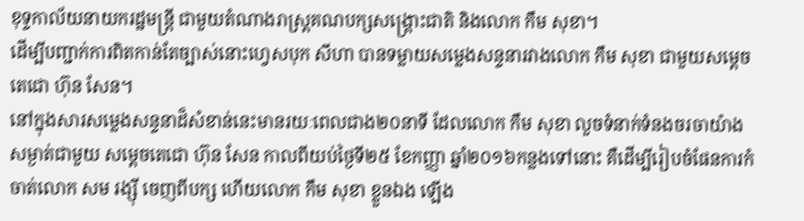ខុទ្ទកាល័យនាយករដ្ឋមន្រ្តី ជាមួយតំណាងរាស្រ្តគណបក្សសង្រ្គោះជាតិ និងលោក កឹម សុខា។
ដើម្បីបញ្ជាក់ការពិតកាន់តែច្បាស់នោះហ្វេសបុក សីហា បានទម្លាយសម្លេងសន្ទនារវាងលោក កឹម សុខា ជាមួយសម្តេចតេជោ ហ៊ុន សែន។
នៅក្នុងសារសម្លេងសន្ទនាដ៏សំខាន់នេះមានរយៈពេលជាង២០នាទី ដែលលោក កឹម សុខា លួចទំនាក់ទំនងចរចាយ៉ាងសម្ងាត់ជាមួយ សម្តេចតេជោ ហ៊ុន សែន កាលពីយប់ថ្ងៃទី២៥ ខែកញ្ញា ឆ្នាំ២០១៦កន្លងទៅនោះ គឺដើម្បីរៀបចំផែនការកំចាត់លោក សម រង្ស៊ី ចេញពីបក្ស ហើយលោក កឹម សុខា ខ្លួនឯង ឡើង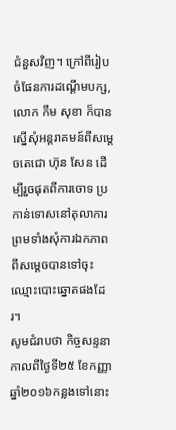ជំនួសវិញ។ ក្រៅពីរៀបចំផែនការដណ្តើមបក្ស, លោក កឹម សុខា ក៏បានស្នើសុំអន្តរាគមន៍ពីសម្តេចតេជោ ហ៊ុន សែន ដើម្បីរួចផុតពីការចោទ ប្រកាន់ទោសនៅតុលាការ ព្រមទាំងសុំការឯកភាពពីសម្តេចបានទៅចុះឈ្មោះបោះឆ្នោតផងដែរ។
សូមជំរាបថា កិច្ចសន្ទនាកាលពីថ្ងៃទី២៥ ខែកញ្ញា ឆ្នាំ២០១៦កន្លងទៅនោះ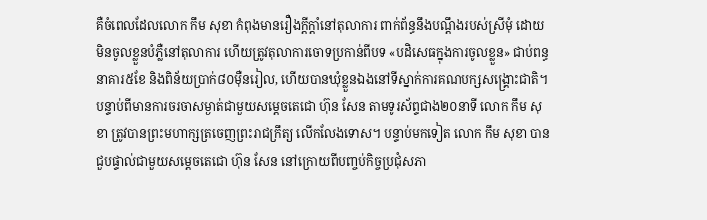គឺចំពេលដែលលោក កឹម សុខា កំពុងមានរឿងក្តីក្តាំនៅតុលាការ ពាក់ព័ន្ធនឹងបណ្តឹងរបស់ស្រីមុំ ដោយមិនចូលខ្លួនបំភ្លឺនៅតុលាការ ហើយត្រូវតុលាការចោទប្រកាន់ពីបទ «បដិសេធក្នុងការចូលខ្លួន» ជាប់ពន្ធនាគារ៥ខែ និងពិន័យប្រាក់៨០ម៉ឺនរៀល, ហើយបានឃុំខ្លួនឯងនៅទីស្នាក់ការគណបក្សសង្គ្រោះជាតិ។
បន្ទាប់ពីមានការចរចាសម្ងាត់ជាមួយសម្តេចតេជោ ហ៊ុន សែន តាមទូរស័ព្ទជាង២០នាទី លោក កឹម សុខា ត្រូវបានព្រះមហាក្សត្រចេញព្រះរាជក្រឹត្យ លើកលែងទោស។ បន្ទាប់មកទៀត លោក កឹម សុខា បានជួបផ្ទាល់ជាមួយសម្តេចតេជោ ហ៊ុន សែន នៅក្រោយពីបញ្ចប់កិច្ចប្រជុំសភា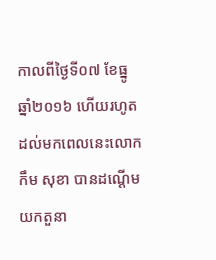កាលពីថ្ងៃទី០៧ ខែធ្នូ ឆ្នាំ២០១៦ ហើយរហូតដល់មកពេលនេះលោក កឹម សុខា បានដណ្តើមយកតួនា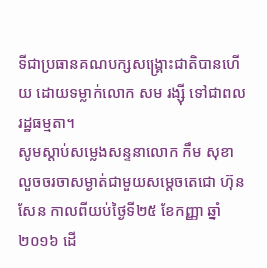ទីជាប្រធានគណបក្សសង្គ្រោះជាតិបានហើយ ដោយទម្លាក់លោក សម រង្ស៊ី ទៅជាពលរដ្ឋធម្មតា។
សូមស្តាប់សម្លេងសន្ទនាលោក កឹម សុខា លួចចរចាសម្ងាត់ជាមួយសម្តេចតេជោ ហ៊ុន សែន កាលពីយប់ថ្ងៃទី២៥ ខែកញ្ញា ឆ្នាំ២០១៦ ដើ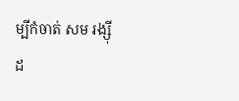ម្បីកំចាត់ សម រង្ស៊ី ដ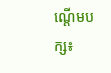ណ្តើមបក្ស៖